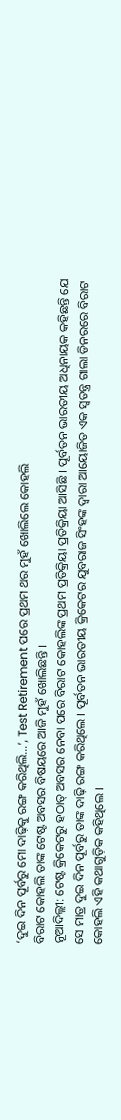‘ଦୁଇ ଦିନ ପୂର୍ବରୁ ମୋ ଦାଢ଼ିକୁ ରଙ୍ଗ କରିଥିଲି…’, Test Retirement ପରେ ପ୍ରଥମ ଥର ମୁହଁ ଖୋଲିଲେ କୋହଲି
ବିରାଟ କୋହଲି ତାଙ୍କ ଟେଷ୍ଟ ଅବସର ବିଷୟରେ ଆଜି ମୁହଁ ଖୋଲିଛନ୍ତି ।
ନୂଆଦିଲ୍ଲୀ: ଟେଷ୍ଟ କ୍ରିକେଟରୁ ହଠାତ୍ ଅବସର ନେବା ପରେ ବିରାଟ କୋହଲିଙ୍କ ପ୍ରଥମ ପ୍ରତିକ୍ରିୟା ପ୍ରତିକ୍ରିୟା ଆସିଛି । ପୂର୍ବତନ ଭାରତୀୟ ଅଧିନାୟକ କହିଛନ୍ତି ଯେ ସେ ମାତ୍ର ଦୁଇ ଦିନ ପୂର୍ବରୁ ତାଙ୍କ ଦାଢ଼ି ରଙ୍ଗ କରିଥିଲେ । ପୂର୍ବତନ ଭାରତୀୟ କ୍ରିକେଟର ଯୁବରାଜ ସିଂହଙ୍କ ଦ୍ୱାରା ଆୟୋଜିତ ଏକ ସ୍ୱତନ୍ତ୍ର ଗାଲା ଡିନରରେ ବିରାଟ କୋହଲି ଏହି କଥାଗୁଡ଼ିକ କହିଥିଲେ ।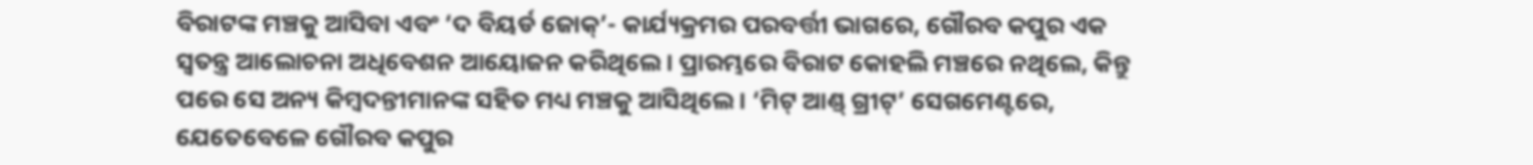ବିରାଟଙ୍କ ମଞ୍ଚକୁ ଆସିବା ଏବଂ ‘ଦ ବିୟର୍ଡ ଜୋକ୍’- କାର୍ଯ୍ୟକ୍ରମର ପରବର୍ତ୍ତୀ ଭାଗରେ, ଗୌରବ କପୁର ଏକ ସ୍ୱତନ୍ତ୍ର ଆଲୋଚନା ଅଧିବେଶନ ଆୟୋଜନ କରିଥିଲେ । ପ୍ରାରମ୍ଭରେ ବିରାଟ କୋହଲି ମଞ୍ଚରେ ନଥିଲେ, କିନ୍ତୁ ପରେ ସେ ଅନ୍ୟ କିମ୍ବଦନ୍ତୀମାନଙ୍କ ସହିତ ମଧ୍ୟ ମଞ୍ଚକୁ ଆସିଥିଲେ । ‘ମିଟ୍ ଆଣ୍ଡ୍ ଗ୍ରୀଟ୍’ ସେଗମେଣ୍ଟରେ, ଯେତେବେଳେ ଗୌରବ କପୁର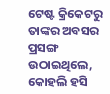ଟେଷ୍ଟ କ୍ରିକେଟରୁ ତାଙ୍କର ଅବସର ପ୍ରସଙ୍ଗ ଉଠାଇଥିଲେ, କୋହଲି ହସି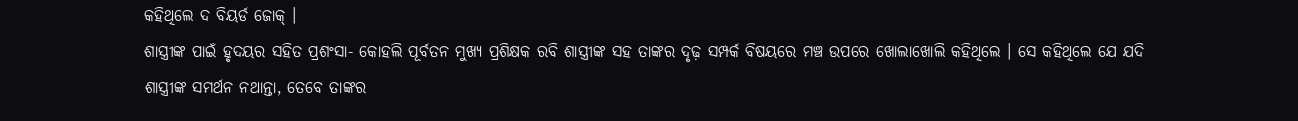କହିଥିଲେ ଦ ବିୟର୍ଡ ଜୋକ୍ ।
ଶାସ୍ତ୍ରୀଙ୍କ ପାଇଁ ହୃଦୟର ସହିତ ପ୍ରଶଂସା- କୋହଲି ପୂର୍ବତନ ମୁଖ୍ୟ ପ୍ରଶିକ୍ଷକ ରବି ଶାସ୍ତ୍ରୀଙ୍କ ସହ ତାଙ୍କର ଦୃଢ଼ ସମ୍ପର୍କ ବିଷୟରେ ମଞ୍ଚ ଉପରେ ଖୋଲାଖୋଲି କହିଥିଲେ । ସେ କହିଥିଲେ ଯେ ଯଦି ଶାସ୍ତ୍ରୀଙ୍କ ସମର୍ଥନ ନଥାନ୍ତା, ତେବେ ତାଙ୍କର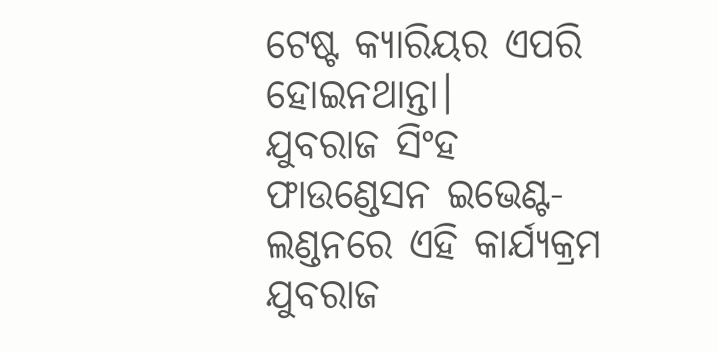ଟେଷ୍ଟ କ୍ୟାରିୟର ଏପରି ହୋଇନଥାନ୍ତା।
ଯୁବରାଜ ସିଂହ ଫାଉଣ୍ଡେସନ ଇଭେଣ୍ଟ- ଲଣ୍ଡନରେ ଏହି କାର୍ଯ୍ୟକ୍ରମ ଯୁବରାଜ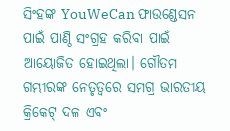ସିଂହଙ୍କ YouWeCan ଫାଉଣ୍ଡେସନ ପାଇଁ ପାଣ୍ଠି ସଂଗ୍ରହ କରିବା ପାଇଁ ଆୟୋଜିତ ହୋଇଥିଲା। ଗୌତମ ଗମ୍ଭୀରଙ୍କ ନେତୃତ୍ୱରେ ସମଗ୍ର ଭାରତୀୟ କ୍ରିକେଟ୍ ଦଳ ଏବଂ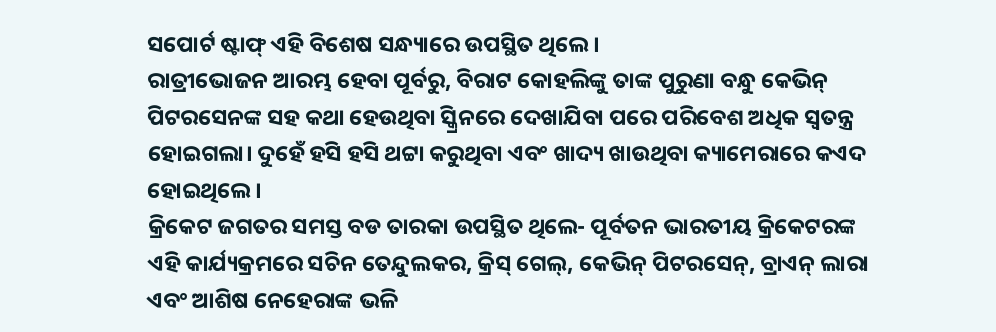ସପୋର୍ଟ ଷ୍ଟାଫ୍ ଏହି ବିଶେଷ ସନ୍ଧ୍ୟାରେ ଉପସ୍ଥିତ ଥିଲେ ।
ରାତ୍ରୀଭୋଜନ ଆରମ୍ଭ ହେବା ପୂର୍ବରୁ, ବିରାଟ କୋହଲିଙ୍କୁ ତାଙ୍କ ପୁରୁଣା ବନ୍ଧୁ କେଭିନ୍ ପିଟରସେନଙ୍କ ସହ କଥା ହେଉଥିବା ସ୍କ୍ରିନରେ ଦେଖାଯିବା ପରେ ପରିବେଶ ଅଧିକ ସ୍ୱତନ୍ତ୍ର ହୋଇଗଲା। ଦୁହେଁ ହସି ହସି ଥଟ୍ଟା କରୁଥିବା ଏବଂ ଖାଦ୍ୟ ଖାଉଥିବା କ୍ୟାମେରାରେ କଏଦ ହୋଇଥିଲେ ।
କ୍ରିକେଟ ଜଗତର ସମସ୍ତ ବଡ ତାରକା ଉପସ୍ଥିତ ଥିଲେ- ପୂର୍ବତନ ଭାରତୀୟ କ୍ରିକେଟରଙ୍କ ଏହି କାର୍ଯ୍ୟକ୍ରମରେ ସଚିନ ତେନ୍ଦୁଲକର, କ୍ରିସ୍ ଗେଲ୍, କେଭିନ୍ ପିଟରସେନ୍, ବ୍ରାଏନ୍ ଲାରା ଏବଂ ଆଶିଷ ନେହେରାଙ୍କ ଭଳି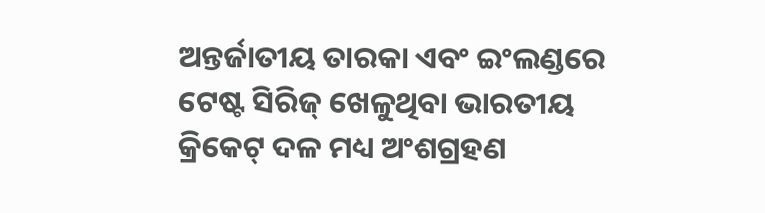ଅନ୍ତର୍ଜାତୀୟ ତାରକା ଏବଂ ଇଂଲଣ୍ଡରେ ଟେଷ୍ଟ ସିରିଜ୍ ଖେଳୁଥିବା ଭାରତୀୟ କ୍ରିକେଟ୍ ଦଳ ମଧ୍ୟ ଅଂଶଗ୍ରହଣ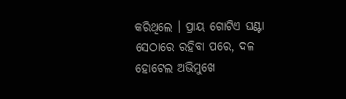କରିଥିଲେ । ପ୍ରାୟ ଗୋଟିଏ ଘଣ୍ଟା ସେଠାରେ ରହିବା ପରେ, ଦଳ ହୋଟେଲ ଅଭିମୁଖେ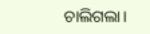ଚାଲିଗଲା।